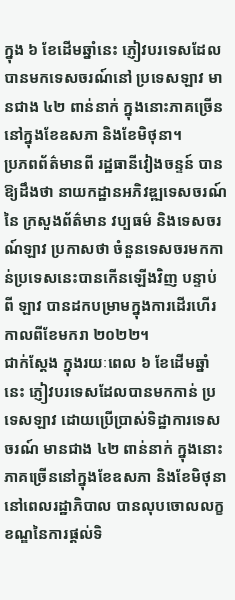ក្នុង ៦ ខែដើមឆ្នាំនេះ ភ្ញៀវបរទេសដែលបានមកទេសចរណ៍នៅ ប្រទេសឡាវ មានជាង ៤២ ពាន់នាក់ ក្នុងនោះភាគច្រើននៅក្នុងខែឧសភា និងខែមិថុនា។
ប្រភពព័ត៌មានពី រដ្ឋធានីវៀងចន្ទន៍ បានឱ្យដឹងថា នាយកដ្ឋានអភិវឌ្ឍទេសចរណ៍ នៃ ក្រសួងព័ត៌មាន វប្បធម៌ និងទេសចរណ៍ឡាវ ប្រកាសថា ចំនួនទេសចរមកកាន់ប្រទេសនេះបានកើនឡើងវិញ បន្ទាប់ពី ឡាវ បានដកបម្រាមក្នុងការដើរហើរកាលពីខែមករា ២០២២។
ជាក់ស្ដែង ក្នុងរយៈពេល ៦ ខែដើមឆ្នាំនេះ ភ្ញៀវបរទេសដែលបានមកកាន់ ប្រទេសឡាវ ដោយប្រើប្រាស់ទិដ្ឋាការទេសចរណ៍ មានជាង ៤២ ពាន់នាក់ ក្នុងនោះភាគច្រើននៅក្នុងខែឧសភា និងខែមិថុនា នៅពេលរដ្ឋាភិបាល បានលុបចោលលក្ខខណ្ឌនៃការផ្ដល់ទិ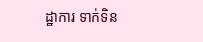ដ្ឋាការ ទាក់ទិន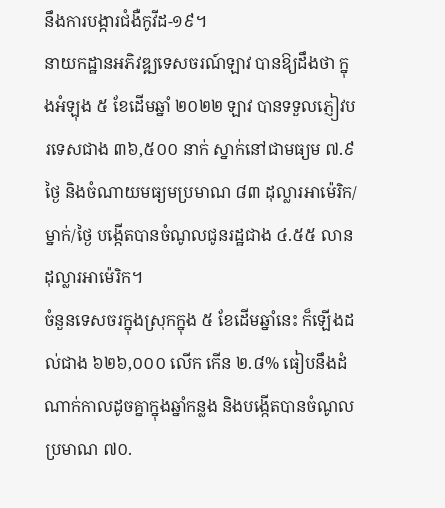នឹងការបង្ការជំងឺកូវីដ-១៩។
នាយកដ្ឋានអភិវឌ្ឍទេសចរណ៍ឡាវ បានឱ្យដឹងថា ក្នុងអំឡុង ៥ ខែដើមឆ្នាំ ២០២២ ឡាវ បានទទួលភ្ញៀវបរទេសជាង ៣៦,៥០០ នាក់ ស្នាក់នៅជាមធ្យម ៧.៩ ថ្ងៃ និងចំណាយមធ្យមប្រមាណ ៨៣ ដុល្លារអាម៉េរិក/ម្នាក់/ថ្ងៃ បង្កើតបានចំណូលជូនរដ្ឋជាង ៤.៥៥ លានដុល្លារអាម៉េរិក។
ចំនួនទេសចរក្នុងស្រុកក្នុង ៥ ខែដើមឆ្នាំនេះ ក៏ឡើងដល់ជាង ៦២៦,០០០ លើក កើន ២.៨% ធៀបនឹងដំណាក់កាលដូចគ្នាក្នុងឆ្នាំកន្លង និងបង្កើតបានចំណូលប្រមាណ ៧០.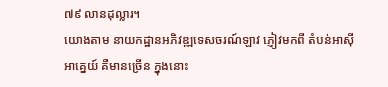៧៩ លានដុល្លារ។
យោងតាម នាយកដ្ឋានអភិវឌ្ឍទេសចរណ៍ឡាវ ភ្ញៀវមកពី តំបន់អាស៊ីអាគ្នេយ៍ គឺមានច្រើន ក្នុងនោះ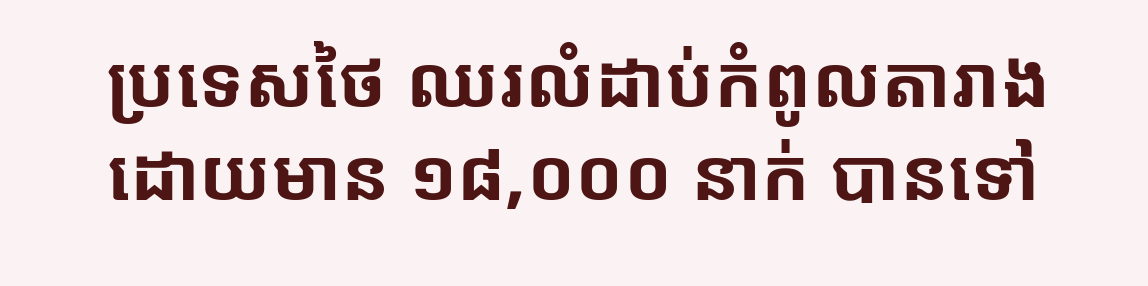ប្រទេសថៃ ឈរលំដាប់កំពូលតារាង ដោយមាន ១៨,០០០ នាក់ បានទៅ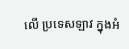លើ ប្រទេសឡាវ ក្នុងអំ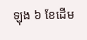ឡុង ៦ ខែដើម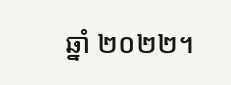ឆ្នាំ ២០២២។